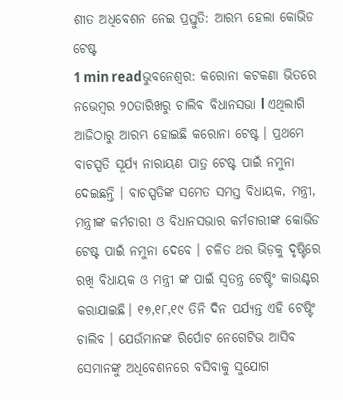ଶୀତ ଅଧିବେଶନ ନେଇ ପ୍ରସ୍ତୁତି: ଆରମ୍ଭ ହେଲା କୋଭିଡ ଟେଷ୍ଟ
1 min readଭୁବନେଶ୍ୱର: କରୋନା କଟକଣା ଭିତରେ ନଭେମ୍ବର ୨୦ତାରିଖରୁ ଚାଲିବ ବିଧାନସଭା l ଏଥିଲାଗି ଆଜିଠାରୁ ଆରମ୍ଭ ହୋଇଛି କରୋନା ଟେଷ୍ଟ । ପ୍ରଥମେ ବାଚସ୍ପତି ସୂର୍ଯ୍ୟ ନାରାୟଣ ପାତ୍ର ଟେଷ୍ଟ ପାଇଁ ନମୁନା ଦେଇଛନ୍ତି । ବାଚସ୍ପତିଙ୍କ ସମେତ ସମସ୍ତ ବିଧାୟକ, ମନ୍ତ୍ରୀ, ମନ୍ତ୍ରୀଙ୍କ କର୍ମଚାରୀ ଓ ବିଧାନସଭାର କର୍ମଚାରୀଙ୍କ କୋଭିଡ ଟେଷ୍ଟ ପାଇଁ ନମୁନା ଦେବେ । ଚଳିତ ଥର ଭିଡ଼କୁ ଦୃଷ୍ଟିରେ ରଖି ବିଧାୟକ ଓ ମନ୍ତ୍ରୀ ଙ୍କ ପାଇଁ ସ୍ୱତନ୍ତ୍ର ଟେଷ୍ଟିଂ କାଉଣ୍ଟର କରାଯାଇଛି। ୧୭,୧୮,୧୯ ତିନି ଦିନ ପର୍ଯ୍ୟନ୍ତ ଏହି ଟେଷ୍ଟିଂ ଚାଲିବ । ଯେଉଁମାନଙ୍କ ରିର୍ପୋଟ ନେଗେଟିଭ ଆସିବ ସେମାନଙ୍କୁ ଅଧିବେଶନରେ ବସିବାକୁ ସୁଯୋଗ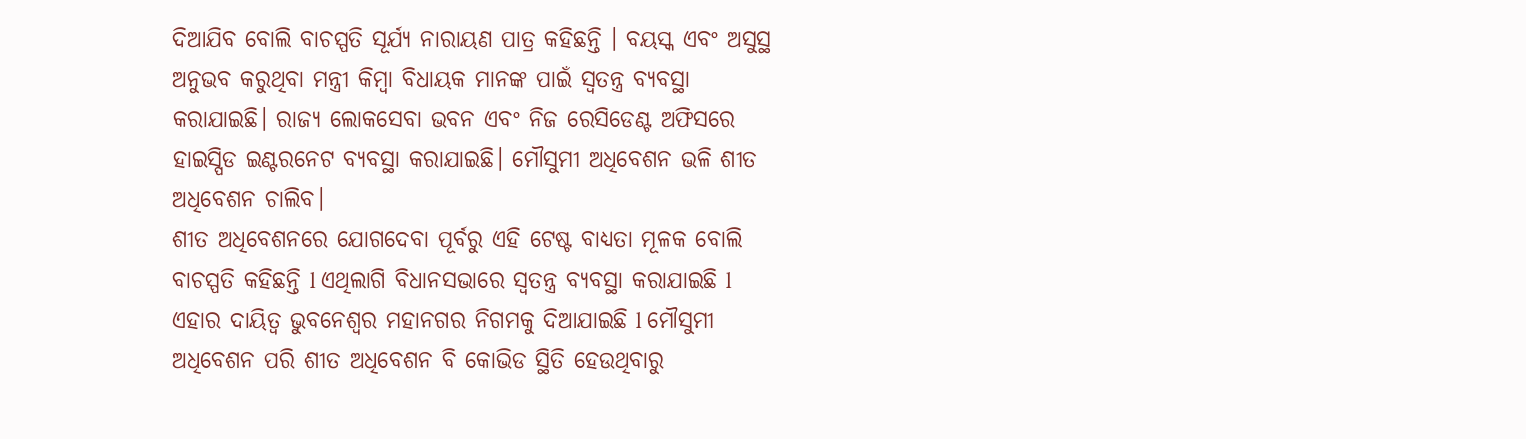ଦିଆଯିବ ବୋଲି ବାଚସ୍ପତି ସୂର୍ଯ୍ୟ ନାରାୟଣ ପାତ୍ର କହିଛନ୍ତି । ବୟସ୍କ ଏବଂ ଅସୁସ୍ଥ ଅନୁଭବ କରୁଥିବା ମନ୍ତ୍ରୀ କିମ୍ବା ବିଧାୟକ ମାନଙ୍କ ପାଇଁ ସ୍ୱତନ୍ତ୍ର ବ୍ୟବସ୍ଥା କରାଯାଇଛି। ରାଜ୍ୟ ଲୋକସେବା ଭବନ ଏବଂ ନିଜ ରେସିଡେଣ୍ଟ ଅଫିସରେ ହାଇସ୍ପିଡ ଇଣ୍ଟରନେଟ ବ୍ୟବସ୍ଥା କରାଯାଇଛି। ମୌସୁମୀ ଅଧିବେଶନ ଭଳି ଶୀତ ଅଧିବେଶନ ଚାଲିବ।
ଶୀତ ଅଧିବେଶନରେ ଯୋଗଦେବା ପୂର୍ବରୁ ଏହି ଟେଷ୍ଟ ବାଧ୍ୟତା ମୂଳକ ବୋଲି ବାଚସ୍ପତି କହିଛନ୍ତି l ଏଥିଲାଗି ବିଧାନସଭାରେ ସ୍ୱତନ୍ତ୍ର ବ୍ୟବସ୍ଥା କରାଯାଇଛି l ଏହାର ଦାୟିତ୍ୱ ଭୁବନେଶ୍ୱର ମହାନଗର ନିଗମକୁ ଦିଆଯାଇଛି l ମୌସୁମୀ ଅଧିବେଶନ ପରି ଶୀତ ଅଧିବେଶନ ବି କୋଭିଡ ସ୍ଥିତି ହେଉଥିବାରୁ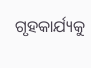ଗୃହକାର୍ଯ୍ୟକୁ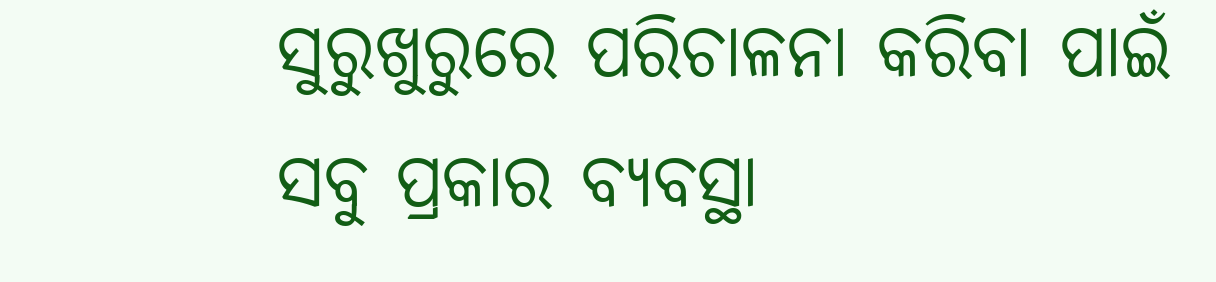ସୁରୁଖୁରୁରେ ପରିଚାଳନା କରିବା ପାଇଁ ସବୁ ପ୍ରକାର ବ୍ୟବସ୍ଥା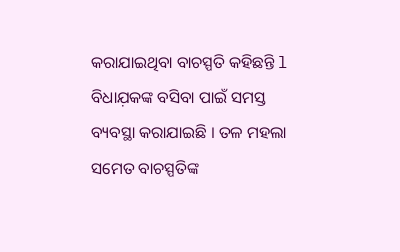କରାଯାଇଥିବା ବାଚସ୍ପତି କହିଛନ୍ତି l ବିଧାଯ଼କଙ୍କ ବସିବା ପାଇଁ ସମସ୍ତ ବ୍ୟବସ୍ଥା କରାଯାଇଛି । ତଳ ମହଲା ସମେତ ବାଚସ୍ପତିଙ୍କ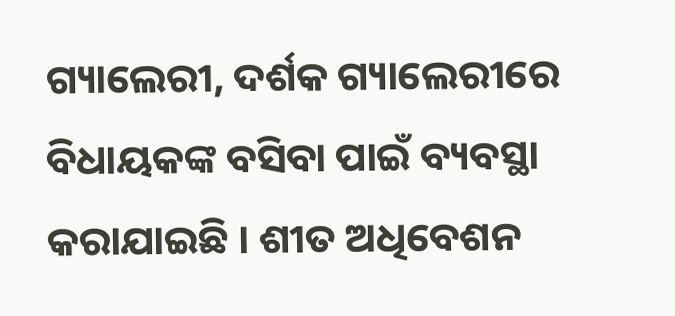ଗ୍ୟାଲେରୀ, ଦର୍ଶକ ଗ୍ୟାଲେରୀରେ ବିଧାୟକଙ୍କ ବସିବା ପାଇଁ ବ୍ୟବସ୍ଥା କରାଯାଇଛି । ଶୀତ ଅଧିବେଶନ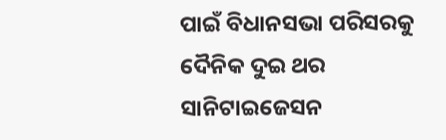ପାଇଁ ବିଧାନସଭା ପରିସରକୁ ଦୈନିକ ଦୁଇ ଥର ସାନିଟାଇଜେସନ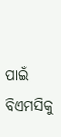ପାଇଁ ବିଏମସିକୁ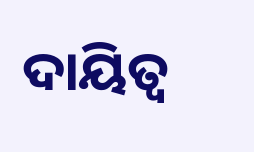ଦାୟିତ୍ୱ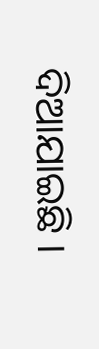ଦିଆଯାଇଛି ।